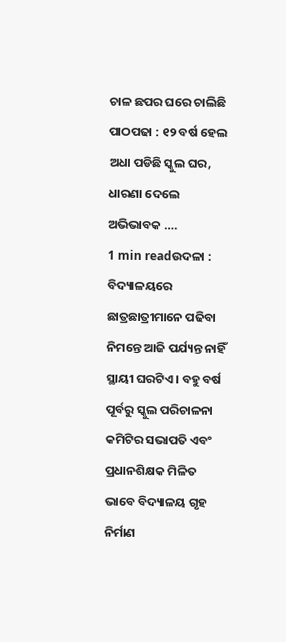ଚାଳ ଛପର ଘରେ ଚାଲିଛି ପାଠପଢା : ୧୨ ବର୍ଷ ହେଲ ଅଧା ପଡିଛି ସ୍କୁଲ ଘର, ଧାରଣା ଦେଲେ ଅଭିଭାବକ ….
1 min readଉଦଳା : ବିଦ୍ୟାଳୟରେ ଛାତ୍ରଛାତ୍ରୀମାନେ ପଢିବା ନିମନ୍ତେ ଆଜି ପର୍ଯ୍ୟନ୍ତ ନାହିଁ ସ୍ଥାୟୀ ଘରଟିଏ । ବହୁ ବର୍ଷ ପୂର୍ବରୁ ସ୍କୁଲ ପରିଚାଳନା କମିଟିର ସଭାପତି ଏବଂ ପ୍ରଧାନଶିକ୍ଷକ ମିଳିତ ଭାବେ ବିଦ୍ୟାଳୟ ଗୃହ ନିର୍ମାଣ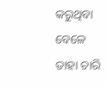କରୁଥିବା ବେଳେ ତାହା ଚାରି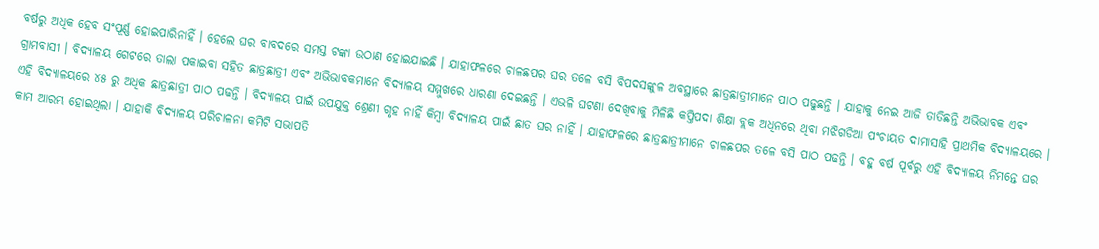ବର୍ଷରୁ ଅଧିକ ହେବ ସଂପୂର୍ଣ୍ଣ ହୋଇପାରିନାହିଁ । ହେଲେ ଘର ବାବଦରେ ସମସ୍ତ ଟଙ୍କା ଉଠାଣ ହୋଇଯାଇଛି । ଯାହାଫଳରେ ଚାଳଛପର ଘର ତଳେ ବସି ବିପଦସଙ୍କୁଳ ଅବସ୍ଥାରେ ଛାତ୍ରଛାତ୍ରୀମାନେ ପାଠ ପଢୁଛନ୍ତି । ଯାହାକୁ ନେଇ ଆଜି ତାତିଛନ୍ତି ଅଭିଭାବକ ଏବଂ ଗ୍ରାମବାସୀ । ବିଦ୍ୟାଳୟ ଗେଟରେ ତାଲା ପକାଇବା ସହିତ ଛାତ୍ରଛାତ୍ରୀ ଏବଂ ଅଭିଭାବକମାନେ ବିଦ୍ୟାଳୟ ସମ୍ମୁଖରେ ଧାରଣା ଦେଇଛନ୍ତି । ଏଭଳି ଘଟଣା ଦେଖିବାକୁ ମିଳିଛି କପ୍ତିପଦା ଶିକ୍ଷା ବ୍ଲକ ଅଧିନରେ ଥିବା ମଝିଗଡିଆ ପଂଚାୟତ ଦାମାସାହି ପ୍ରାଥମିକ ବିଦ୍ୟାଳୟରେ ।
ଏହି ବିଦ୍ୟାଳୟରେ ୪୫ ରୁ ଅଧିକ ଛାତ୍ରଛାତ୍ରୀ ପାଠ ପଢନ୍ତି । ବିଦ୍ୟାଳୟ ପାଇଁ ଉପଯୁକ୍ତ ଶ୍ରେଣୀ ଗୃହ ନାହିଁ କିମ୍ବା ବିଦ୍ୟାଳୟ ପାଇଁ ଛାତ ଘର ନାହିଁ । ଯାହାଫଳରେ ଛାତ୍ରଛାତ୍ରୀମାନେ ଚାଳଛପର ତଳେ ବସି ପାଠ ପଢନ୍ତି । ବହୁ ବର୍ଷ ପୂର୍ବରୁ ଏହି ବିଦ୍ୟାଳୟ ନିମନ୍ତେ ଘର କାମ ଆରମ୍ଭ ହୋଇଥିଲା । ଯାହାକି ବିଦ୍ୟାଳୟ ପରିଚାଳନା କମିଟି ସଭାପତି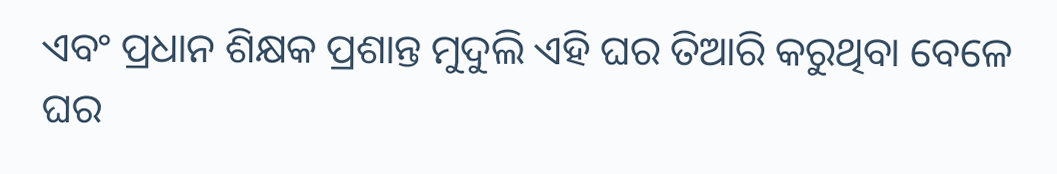ଏବଂ ପ୍ରଧାନ ଶିକ୍ଷକ ପ୍ରଶାନ୍ତ ମୁଦୁଲି ଏହି ଘର ତିଆରି କରୁଥିବା ବେଳେ ଘର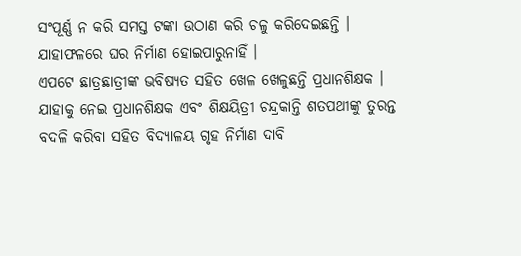ସଂପୂର୍ଣ୍ଣ ନ କରି ସମସ୍ତ ଟଙ୍କା ଉଠାଣ କରି ଚଳୁ କରିଦେଇଛନ୍ତି । ଯାହାଫଳରେ ଘର ନିର୍ମାଣ ହୋଇପାରୁନାହିଁ ।
ଏପଟେ ଛାତ୍ରଛାତ୍ରୀଙ୍କ ଭବିଷ୍ୟତ ସହିତ ଖେଳ ଖେଳୁଛନ୍ତି ପ୍ରଧାନଶିକ୍ଷକ । ଯାହାକୁ ନେଇ ପ୍ରଧାନଶିକ୍ଷକ ଏବଂ ଶିକ୍ଷୟିତ୍ରୀ ଚନ୍ଦ୍ରକାନ୍ତି ଶତପଥୀଙ୍କୁ ତୁରନ୍ତ ବଦଳି କରିବା ସହିତ ବିଦ୍ୟାଳୟ ଗୃହ ନିର୍ମାଣ ଦାବି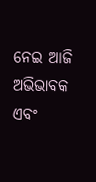ନେଇ ଆଜି ଅଭିଭାବକ ଏବଂ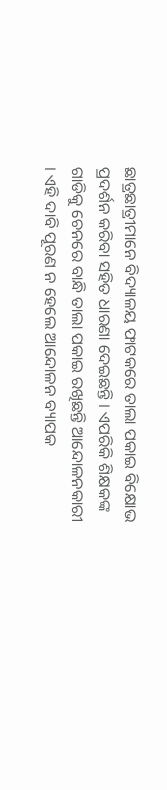ଛାତ୍ରଛାତ୍ରୀମାନେ ବିଦ୍ୟାଳୟ ଫାଟକରେ ତାଲା ପକାଇ ବିକ୍ଷୋଭ ପ୍ରଦର୍ଶନ କରିବା ସହିତ ଧାରଣା ଦେଇଛନ୍ତି । ଏପରିକି ଶିକ୍ଷକଙ୍କ ଗାଡିକୁ ଚେନରେ ବାନ୍ଧି ତାଲା ପକାଇ ରଖିଛନ୍ତି ଆନ୍ଦୋଳନକାରୀ । ଏହି ଦାବି ପୂରଣ ନ ହେଲେ ଆନ୍ଦୋଳନ ବ୍ୟାପକ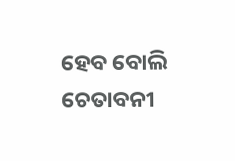ହେବ ବୋଲି ଚେତାବନୀ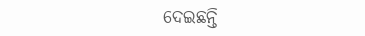ଦେଇଛନ୍ତି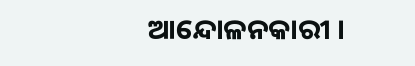ଆନ୍ଦୋଳନକାରୀ ।